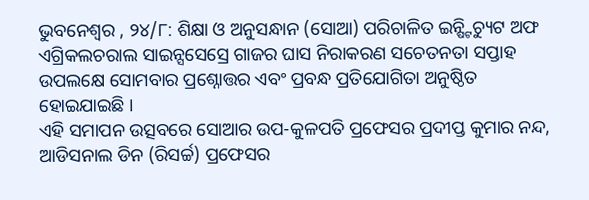ଭୁବନେଶ୍ୱର , ୨୪/୮: ଶିକ୍ଷା ଓ ଅନୁସନ୍ଧାନ (ସୋଆ) ପରିଚାଳିତ ଇନ୍ଷ୍ଟିଚ୍ୟୁଟ ଅଫ ଏଗ୍ରିକଲଚରାଲ ସାଇନ୍ସସେସ୍ରେ ଗାଜର ଘାସ ନିରାକରଣ ସଚେତନତା ସପ୍ତାହ ଉପଲକ୍ଷେ ସୋମବାର ପ୍ରଶ୍ନୋତ୍ତର ଏବଂ ପ୍ରବନ୍ଧ ପ୍ରତିଯୋଗିତା ଅନୁଷ୍ଠିତ ହୋଇଯାଇଛି ।
ଏହି ସମାପନ ଉତ୍ସବରେ ସୋଆର ଉପ-କୁଳପତି ପ୍ରଫେସର ପ୍ରଦୀପ୍ତ କୁମାର ନନ୍ଦ, ଆଡିସନାଲ ଡିନ (ରିସର୍ଚ୍ଚ) ପ୍ରଫେସର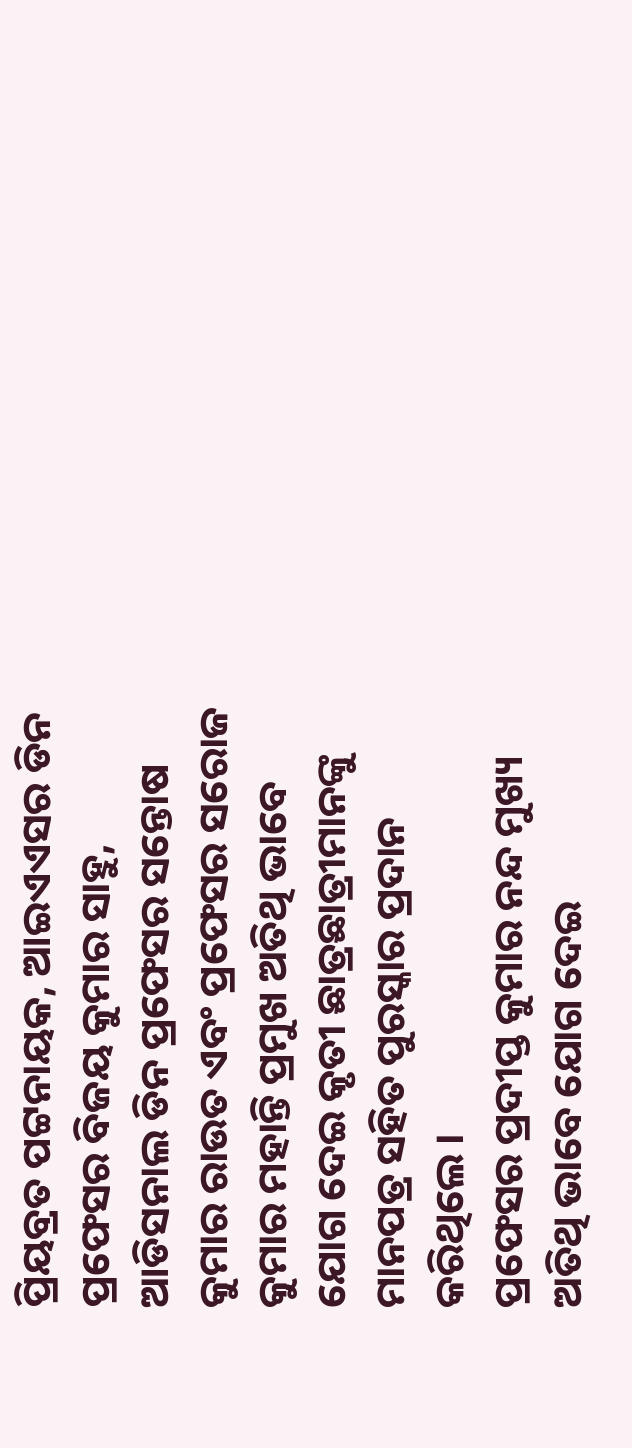ପ୍ରିୟବ୍ରତ ପଟ୍ଟନାୟକ, ଆଇଏଏସର ଡିନ ପ୍ରଫେସର ବିଜୟ କୁମାର ସାହୁ, ଆଡିସନାଲ ଡିନ ପ୍ରଫେସର ସନ୍ତୋଷ କୁମାର ରାଉତ ଏବଂ ପ୍ରଫେସର ସରୋଜ କୁମାର ମହାନ୍ତି ପ୍ରମୁଖ ଅତିଥି ଭାବେ ଯୋଗ ଦେଇ କୃତୀ ଛାତ୍ରଛାତ୍ରୀମାନଙ୍କୁ ମାନପତ୍ର ସହିତ ପୁରସ୍କାର ପ୍ରଦାନ କରିଥିଲେ ।
ପ୍ରଫେସର ପ୍ରଦୀପ୍ତ କୁମାର ନନ୍ଦ ମୁଖ୍ୟ ଅତିଥି ଭାବେ ଯୋଗ ଦେଇ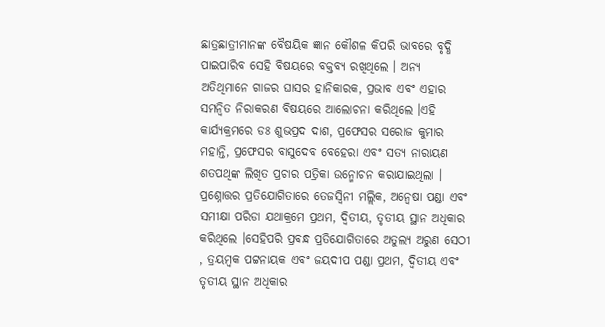ଛାତ୍ରଛାତ୍ରୀମାନଙ୍କ ବୈଷୟିକ ଜ୍ଞାନ କୌଶଳ କିପରି ଭାବରେ ବୃଦ୍ଧି ପାଇପାରିବ ସେହି ବିଷୟରେ ବକ୍ତବ୍ୟ ରଖିଥିଲେ । ଅନ୍ୟ ଅତିଥିମାନେ ଗାଜର ଘାସର ହାନିକାରକ, ପ୍ରଭାବ ଏବଂ ଏହାର ସମନ୍ୱିତ ନିରାକରଣ ବିଷୟରେ ଆଲୋଚନା କରିଥିଲେ ।ଏହି କାର୍ଯ୍ୟକ୍ରମରେ ଡଃ ଶୁଭପ୍ରଦ ଦାଶ, ପ୍ରଫେସର ସରୋଜ କୁମାର ମହାନ୍ତି, ପ୍ରଫେସର ବାସୁଦେବ ବେହେରା ଏବଂ ସତ୍ୟ ନାରାୟଣ ଶତପଥିଙ୍କ ଲିଖିତ ପ୍ରଚାର ପତ୍ରିକା ଉନ୍ମୋଚନ କରାଯାଇଥିଲା ।
ପ୍ରଶ୍ନୋତ୍ତର ପ୍ରତିଯୋଗିତାରେ ତେଜସ୍ୱିନୀ ମଲ୍ଲିକ, ଅନ୍ୱେଷା ପଣ୍ଡା ଏବଂ ସମୀକ୍ଷା ପରିଡା ଯଥାକ୍ରମେ ପ୍ରଥମ, ଦ୍ୱିତୀୟ, ତୃତୀୟ ସ୍ଥାନ ଅଧିକାର କରିଥିଲେ ।ସେହିପରି ପ୍ରବନ୍ଧ ପ୍ରତିଯୋଗିତାରେ ଅତୁଲ୍ୟ ଅରୁଣ ସେଠୀ , ତ୍ରୟମ୍ବକ ପଟ୍ଟନାୟକ ଏବଂ ଜୟଦୀପ ପଣ୍ଡା ପ୍ରଥମ, ଦ୍ୱିତୀୟ ଏବଂ ତୃତୀୟ ସ୍ଥାନ ଅଧିକାର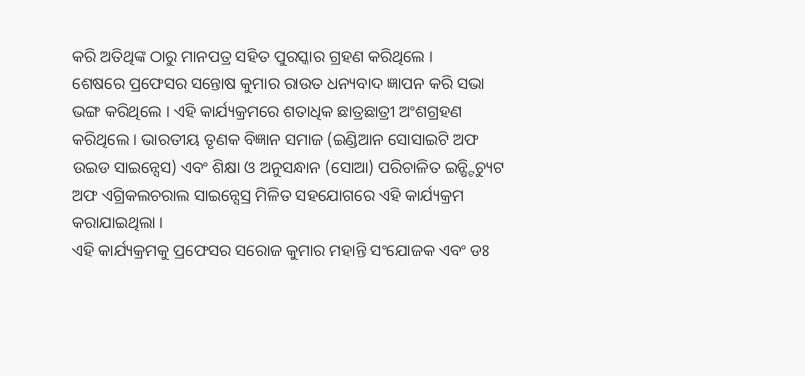କରି ଅତିଥିଙ୍କ ଠାରୁ ମାନପତ୍ର ସହିତ ପୁରସ୍କାର ଗ୍ରହଣ କରିଥିଲେ ।
ଶେଷରେ ପ୍ରଫେସର ସନ୍ତୋଷ କୁମାର ରାଉତ ଧନ୍ୟବାଦ ଜ୍ଞାପନ କରି ସଭା ଭଙ୍ଗ କରିଥିଲେ । ଏହି କାର୍ଯ୍ୟକ୍ରମରେ ଶତାଧିକ ଛାତ୍ରଛାତ୍ରୀ ଅଂଶଗ୍ରହଣ କରିଥିଲେ । ଭାରତୀୟ ତୃଣକ ବିଜ୍ଞାନ ସମାଜ (ଇଣ୍ଡିଆନ ସୋସାଇଟି ଅଫ ଉଇଡ ସାଇନ୍ସେସ) ଏବଂ ଶିକ୍ଷା ଓ ଅନୁସନ୍ଧାନ (ସୋଆ) ପରିଚାଳିତ ଇନ୍ଷ୍ଟିଚ୍ୟୁଟ ଅଫ ଏଗ୍ରିକଲଚରାଲ ସାଇନ୍ସେସ୍ର ମିଳିତ ସହଯୋଗରେ ଏହି କାର୍ଯ୍ୟକ୍ରମ କରାଯାଇଥିଲା ।
ଏହି କାର୍ଯ୍ୟକ୍ରମକୁ ପ୍ରଫେସର ସରୋଜ କୁମାର ମହାନ୍ତି ସଂଯୋଜକ ଏବଂ ଡଃ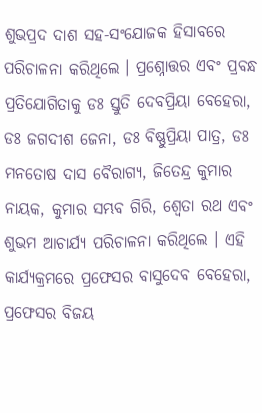ଶୁଭପ୍ରଦ ଦାଶ ସହ-ସଂଯୋଜକ ହିସାବରେ ପରିଚାଳନା କରିଥିଲେ । ପ୍ରଶ୍ନୋତ୍ତର ଏବଂ ପ୍ରବନ୍ଧ ପ୍ରତିଯୋଗିତାକୁ ଡଃ ସ୍ତୁତି ଦେବପ୍ରିୟା ବେହେରା, ଡଃ ଜଗଦୀଶ ଜେନା, ଡଃ ବିଷ୍ଣୁପ୍ରିୟା ପାତ୍ର, ଡଃ ମନତୋଷ ଦାସ ବୈରାଗ୍ୟ, ଜିତେନ୍ଦ୍ର କୁମାର ନାୟକ, କୁମାର ସମ୍ଭବ ଗିରି, ଶ୍ୱେତା ରଥ ଏବଂ ଶୁଭମ ଆଚାର୍ଯ୍ୟ ପରିଚାଳନା କରିଥିଲେ । ଏହି କାର୍ଯ୍ୟକ୍ରମରେ ପ୍ରଫେସର ବାସୁଦେବ ବେହେରା, ପ୍ରଫେସର ବିଜୟ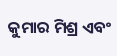କୁମାର ମିଶ୍ର ଏବଂ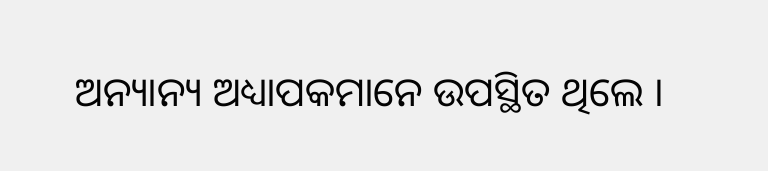ଅନ୍ୟାନ୍ୟ ଅଧ୍ୟାପକମାନେ ଉପସ୍ଥିତ ଥିଲେ ।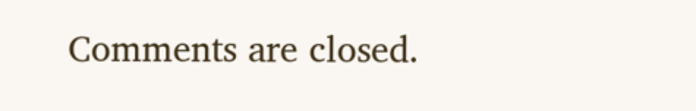Comments are closed.